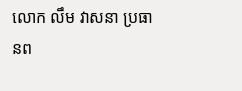លោក លឹម វាសនា ប្រធានព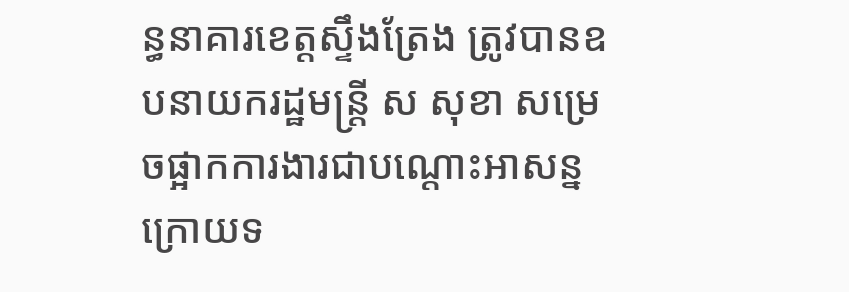ន្ធនាគារខេត្តស្ទឹងត្រែង ត្រូវបានឧបនាយករដ្ឋមន្រ្តី ស សុខា សម្រេចផ្អាកការងារជាបណ្តោះអាសន្ន ក្រោយទ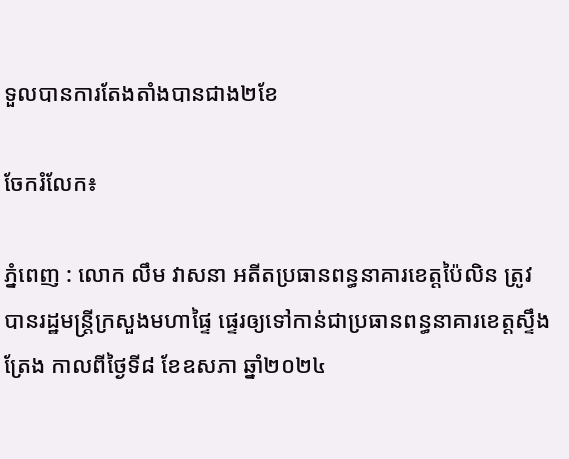ទួលបានការតែងតាំងបានជាង២ខែ

ចែករំលែក៖

ភ្នំពេញ : លោក លឹម វាសនា អតីតប្រធានពន្ធនាគារខេត្តប៉ៃលិន ត្រូវបានរដ្ឋមន្រ្តីក្រសួងមហាផ្ទៃ ផ្ទេរឲ្យទៅកាន់ជាប្រធានពន្ធនាគារខេត្តស្ទឹងត្រែង កាលពីថ្ងៃទី៨ ខែឧសភា ឆ្នាំ២០២៤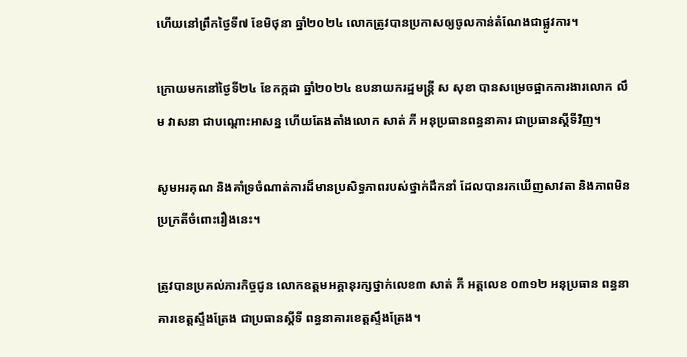ហើយនៅព្រឹកថ្ងៃទី៧ ខែមិថុនា ឆ្នាំ២០២៤ លោកត្រូវបានប្រកាសឲ្យចូលកាន់តំណែងជាផ្លូវការ។

ក្រោយមកនៅថ្ងៃទី២៤ ខែកក្កដា ឆ្នាំ២០២៤ ឧបនាយករដ្ឋមន្រ្តី ស សុខា បានសម្រេចផ្អាកការងារលោក លឹម វាសនា ជាបណ្តោះអាសន្ន ហើយតែងតាំងលោក សាត់ ភី អនុប្រធានពន្ធនាគារ ជាប្រធានស្តីទីវិញ។

សូមអរគុណ និងគាំទ្រចំណាត់ការដ៏មានប្រសិទ្ធភាពរបស់ថ្នាក់ដឹកនាំ ដែលបានរកឃើញសាវតា និងភាពមិនប្រក្រតីចំពោះរឿងនេះ។

ត្រូវបានប្រគល់ភារកិច្ចជូន លោកឧត្តមអគ្គានុរក្សថ្នាក់លេខ៣ សាត់ ភី អត្តលេខ ០៣១២ អនុប្រធាន ពន្ធនាគារខេត្តស្ទឹងត្រែង ជាប្រធានស្តីទី ពន្ធនាគារខេត្តស្ទឹងត្រែង។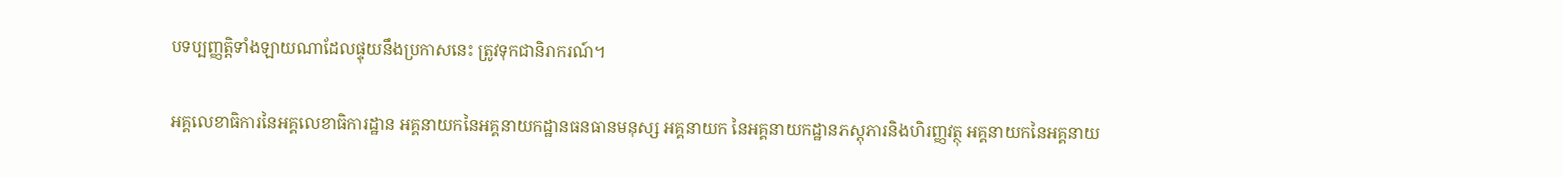បទប្បញ្ញត្តិទាំងឡាយណាដែលផ្ទុយនឹងប្រកាសនេះ ត្រូវទុកជានិរាករណ៍។

អគ្គលេខាធិការនៃអគ្គលេខាធិការដ្ឋាន អគ្គនាយកនៃអគ្គនាយកដ្ឋានធនធានមនុស្ស អគ្គនាយក នៃអគ្គនាយកដ្ឋានភស្តុភារនិងហិរញ្ញវត្ថុ អគ្គនាយកនៃអគ្គនាយ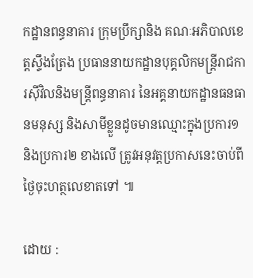កដ្ឋានពន្ធនាគារ ក្រុមប្រឹក្សានិង គណៈអភិបាលខេត្តស្ទឹងត្រែង ប្រធាននាយកដ្ឋានបុគ្គលិកមន្ត្រីរាជការស៊ីវិលនិងមន្ត្រីពន្ធនាគារ នៃអគ្គនាយកដ្ឋានធនធានមនុស្ស និងសាមីខ្លួនដូចមានឈ្មោះក្នុងប្រការ១ និងប្រការ២ ខាងលើ ត្រូវអនុវត្តប្រកាសនេះចាប់ពីថ្ងៃចុះហត្ថលេខាតទៅ ៕

ដោយ :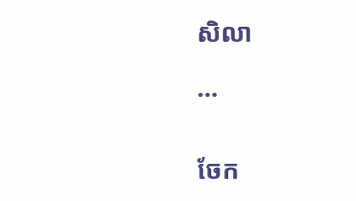សិលា

...


ចែក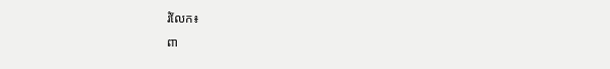រំលែក៖
ពា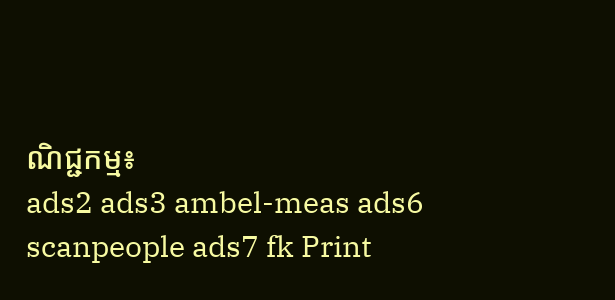ណិជ្ជកម្ម៖
ads2 ads3 ambel-meas ads6 scanpeople ads7 fk Print